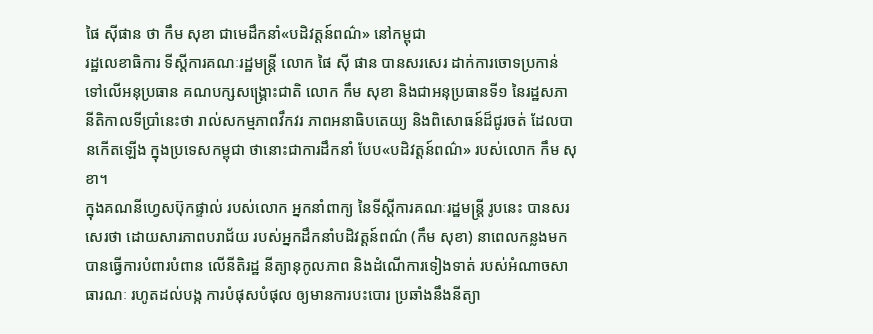ផៃ ស៊ីផាន ថា កឹម សុខា ជាមេដឹកនាំ«បដិវត្តន៍ពណ៌» នៅកម្ពុជា
រដ្ឋលេខាធិការ ទីស្តីការគណៈរដ្ឋមន្ត្រី លោក ផៃ ស៊ី ផាន បានសរសេរ ដាក់ការចោទប្រកាន់ ទៅលើអនុប្រធាន គណបក្សសង្គ្រោះជាតិ លោក កឹម សុខា និងជាអនុប្រធានទី១ នៃរដ្ឋសភា នីតិកាលទីប្រាំនេះថា រាល់សកម្មភាពវឹកវរ ភាពអនាធិបតេយ្យ និងពិសោធន៍ដ៏ជូរចត់ ដែលបានកើតឡើង ក្នុងប្រទេសកម្ពុជា ថានោះជាការដឹកនាំ បែប«បដិវត្តន៍ពណ៌» របស់លោក កឹម សុខា។
ក្នុងគណនីហ្វេសប៊ុកផ្ទាល់ របស់លោក អ្នកនាំពាក្យ នៃទីស្តីការគណៈរដ្ឋមន្ត្រី រូបនេះ បានសរសេរថា ដោយសារភាពបរាជ័យ របស់អ្នកដឹកនាំបដិវត្តន៍ពណ៌ (កឹម សុខា) នាពេលកន្លងមក បានធ្វើការបំពារបំពាន លើនីតិរដ្ឋ នីត្យានុកូលភាព និងដំណើការទៀងទាត់ របស់អំណាចសាធារណៈ រហូតដល់បង្ក ការបំផុសបំផុល ឲ្យមានការបះបោរ ប្រឆាំងនឹងនីត្យា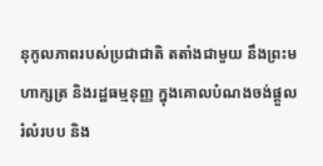នុកូលភាពរបស់ប្រជាជាតិ តតាំងជាមួយ នឹងព្រះមហាក្សត្រ និងរដ្ឋធម្មនុញ្ញ ក្នុងគោលបំណងចង់ផ្តួលរំលំរបប និង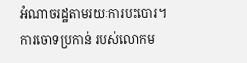អំណាចរដ្ឋតាមរយៈការបះបោរ។
ការចោទប្រកាន់ របស់លោកម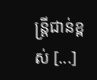ន្រ្តីជាន់ខ្ពស់ [...]